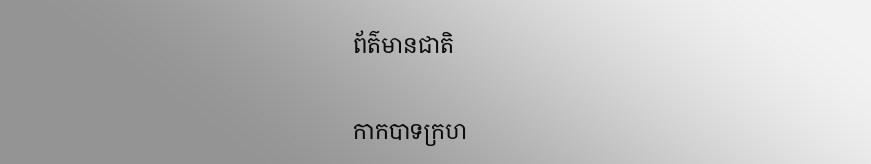ព័ត៌មានជាតិ

កាកបាទក្រហ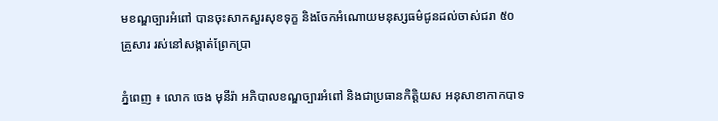មខណ្ឌច្បារអំពៅ បានចុះសាកសួរសុខទុក្ខ និងចែកអំណោយមនុស្សធម៌ជូនដល់ចាស់ជរា ៥០គ្រួសារ រស់នៅសង្កាត់ព្រែកប្រា

ភ្នំពេញ ៖ លោក ចេង មុនីរ៉ា អភិបាលខណ្ឌច្បារអំពៅ និងជាប្រធានកិត្តិយស អនុសាខាកាកបាទ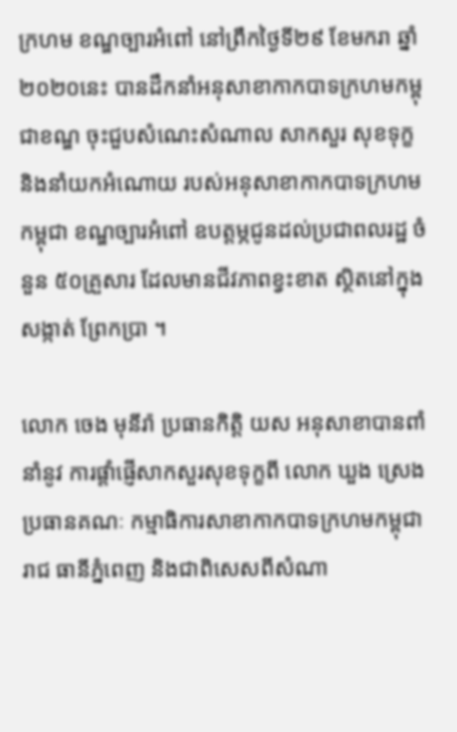ក្រហម ខណ្ឌច្បារអំពៅ នៅព្រឹកថ្ងៃទី២៩ ខែមករា ឆ្នាំ២០២០នេះ បានដឹកនាំអនុសាខាកាកបាទក្រហមកម្ពុជាខណ្ឌ ចុះជួបសំណេះសំណាល សាកសួរ សុខទុក្ខ និងនាំយកអំណោយ របស់អនុសាខាកាកបាទក្រហមកម្ពុជា ខណ្ឌច្បារអំពៅ ឧបត្តម្ភជូនដល់ប្រជាពលរដ្ឋ ចំនួន ៥០គ្រួសារ ដែលមានជីវភាពខ្វះខាត ស្ថិតនៅក្នុងសង្កាត់ ព្រែកប្រា ។

លោក ចេង មុនីរ៉ា ប្រធានកិត្តិ យស អនុសាខាបានពាំនាំនូវ ការផ្តាំផ្ញើសាកសួរសុខទុក្ខពី លោក ឃួង ស្រេង ប្រធានគណៈ កម្មាធិការសាខាកាកបាទក្រហមកម្ពុជា រាជ ធានីភ្នំពេញ និងជាពិសេសពីសំណា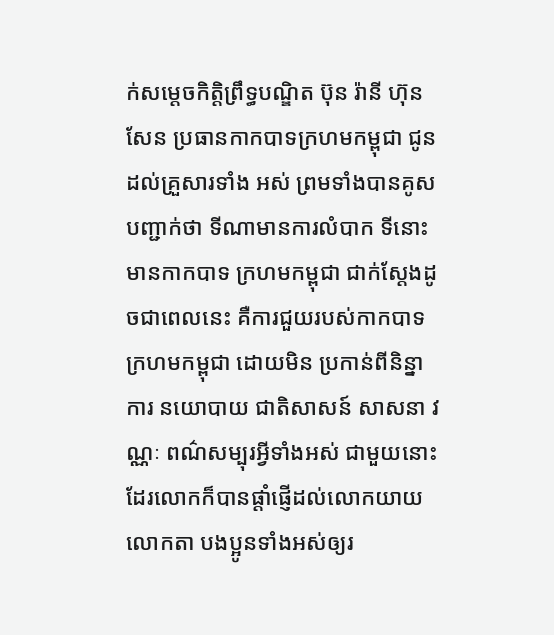ក់សម្តេចកិត្តិព្រឹទ្ធបណ្ឌិត ប៊ុន រ៉ានី ហ៊ុន សែន ប្រធានកាកបាទក្រហមកម្ពុជា ជូនដល់គ្រួសារទាំង អស់ ព្រមទាំងបានគូសបញ្ជាក់ថា ទីណាមានការលំបាក ទីនោះមានកាកបាទ ក្រហមកម្ពុជា ជាក់ស្តែងដូចជាពេលនេះ គឺការជួយរបស់កាកបាទក្រហមកម្ពុជា ដោយមិន ប្រកាន់ពីនិន្នាការ នយោបាយ ជាតិសាសន៍ សាសនា វណ្ណៈ ពណ៌សម្បុរអ្វីទាំងអស់ ជាមួយនោះដែរលោកក៏បានផ្ដាំផ្ញើដល់លោកយាយ លោកតា បងប្អូនទាំងអស់ឲ្យរ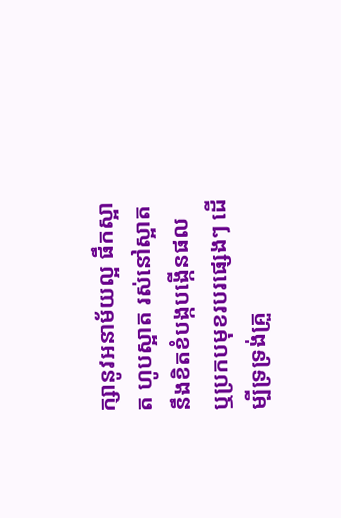ក្សានូវអនាម័យល្អ ផឹកស្អាត ហូបស្អាត រស់នៅស្អាត នឹងខិតខំបង្កបង្កើនផល ឬប្រកបមុខរបរផ្សេងៗ ដើម្បីទ្រទ្រង់គ្រួ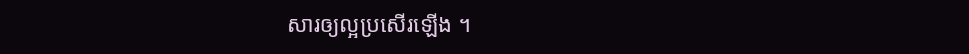សារឲ្យល្អប្រសើរឡើង ។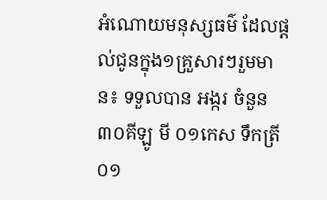អំណោយមនុស្សធម៌ ដែលផ្តល់ជូនក្នុង១គ្រួសារៗរួមមាន៖ ទទួលបាន អង្ករ ចំនួន ៣០គីឡូ មី ០១កេស ទឹកត្រី ០១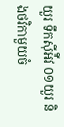យួរ ទឹកស៊ីអ៉ីវ ០១យួរ និងថវិកាមួយចំ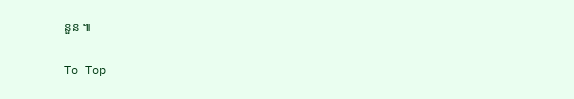នួន ៕

To Top